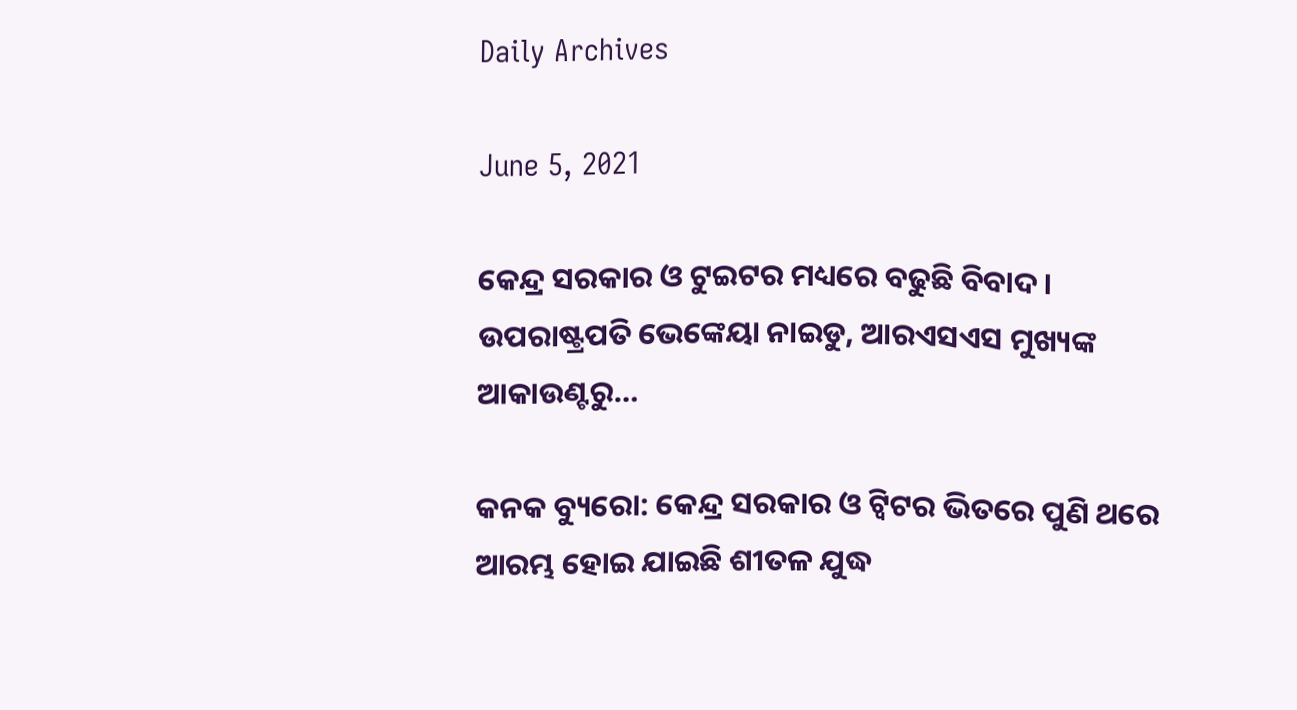Daily Archives

June 5, 2021

କେନ୍ଦ୍ର ସରକାର ଓ ଟୁଇଟର ମଧ୍ୟରେ ବଢୁଛି ବିବାଦ । ଉପରାଷ୍ଟ୍ରପତି ଭେଙ୍କେୟା ନାଇଡୁ, ଆରଏସଏସ ମୁଖ୍ୟଙ୍କ ଆକାଉଣ୍ଟରୁ…

କନକ ବ୍ୟୁରୋ: କେନ୍ଦ୍ର ସରକାର ଓ ଟ୍ୱିଟର ଭିତରେ ପୁଣି ଥରେ ଆରମ୍ଭ ହୋଇ ଯାଇଛି ଶୀତଳ ଯୁଦ୍ଧ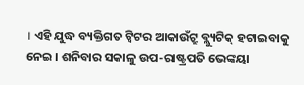। ଏହି ଯୁଦ୍ଧ ବ୍ୟକ୍ତିଗତ ଟ୍ୱିଟର ଆକାଉଁଟ୍ରୁ ବ୍ଲ୍ୟୁଟିକ୍ ହଟାଇବାକୁ ନେଇ । ଶନିବାର ସକାଳୁ ଉପ-ରାଷ୍ଟ୍ରପତି ଭେଙ୍କୟା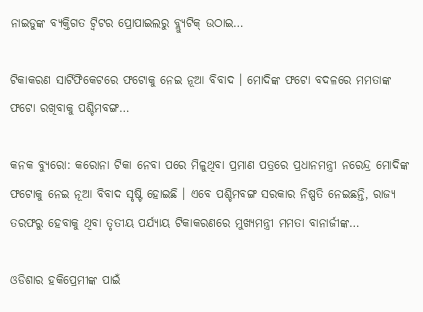ନାଇଡୁଙ୍କ ବ୍ୟକ୍ତିଗତ ଟ୍ୱିଟର ପ୍ରୋପାଇଲରୁ ବ୍ଲ୍ୟୁଟିକ୍ ଉଠାଇ…

ଟିକାକରଣ ସାର୍ଟିଫିକେଟରେ ଫଟୋକୁ ନେଇ ନୂଆ ବିବାଦ । ମୋଦିଙ୍କ ଫଟୋ ବଦଳରେ ମମତାଙ୍କ ଫଟୋ ରଖିବାକୁ ପଶ୍ଚିମବଙ୍ଗ…

କନକ ବ୍ୟୁରୋ: କରୋନା ଟିକା ନେବା ପରେ ମିଳୁଥିବା ପ୍ରମାଣ ପତ୍ରରେ ପ୍ରଧାନମନ୍ତ୍ରୀ ନରେନ୍ଦ୍ର ମୋଦିଙ୍କ ଫଟୋକୁ ନେଇ ନୂଆ ବିବାଦ ସୃଷ୍ଟି ହୋଇଛି । ଏବେ ପଶ୍ଚିମବଙ୍ଗ ସରକାର ନିଷ୍ପତି ନେଇଛନ୍ତି, ରାଜ୍ୟ ତରଫରୁ ହେବାକୁ ଥିବା ତୃତୀୟ ପର୍ଯ୍ୟାୟ ଟିକାକରଣରେ ମୁଖ୍ୟମନ୍ତ୍ରୀ ମମତା ବାନାର୍ଜୀଙ୍କ…

ଓଡିଶାର ହକିପ୍ରେମୀଙ୍କ ପାଇଁ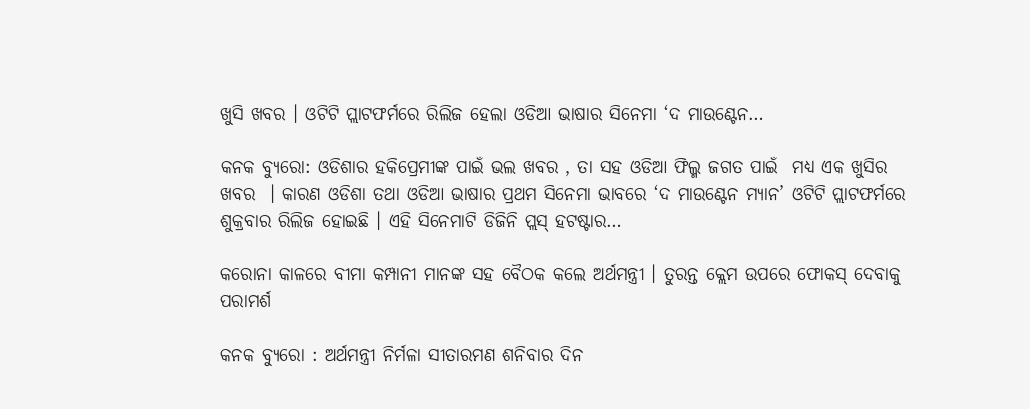ଖୁସି ଖବର । ଓଟିଟି ପ୍ଲାଟଫର୍ମରେ ରିଲିଜ ହେଲା ଓଡିଆ ଭାଷାର ସିନେମା ‘ଦ ମାଉଣ୍ଟେନ…

କନକ ବ୍ୟୁରୋ: ଓଡିଶାର ହକିପ୍ରେମୀଙ୍କ ପାଇଁ ଭଲ ଖବର , ତା ସହ ଓଡିଆ ଫିଲ୍ମ ଜଗତ ପାଇଁ  ମଧ୍ୟ ଏକ ଖୁସିର ଖବର  । କାରଣ ଓଡିଶା ତଥା ଓଡିଆ ଭାଷାର ପ୍ରଥମ ସିନେମା ଭାବରେ ‘ଦ ମାଉଣ୍ଟେନ ମ୍ୟାନ’ ଓଟିଟି ପ୍ଲାଟଫର୍ମରେ ଶୁକ୍ରବାର ରିଲିଜ ହୋଇଛି । ଏହି ସିନେମାଟି ଡିଜିନି ପ୍ଲସ୍ ହଟଷ୍ଟାର…

କରୋନା କାଳରେ ବୀମା କମ୍ପାନୀ ମାନଙ୍କ ସହ ବୈଠକ କଲେ ଅର୍ଥମନ୍ତ୍ରୀ । ତୁରନ୍ତ କ୍ଲେମ ଉପରେ ଫୋକସ୍ ଦେବାକୁ ପରାମର୍ଶ

କନକ ବ୍ୟୁରୋ : ଅର୍ଥମନ୍ତ୍ରୀ ନିର୍ମଳା ସୀତାରମଣ ଶନିବାର ଦିନ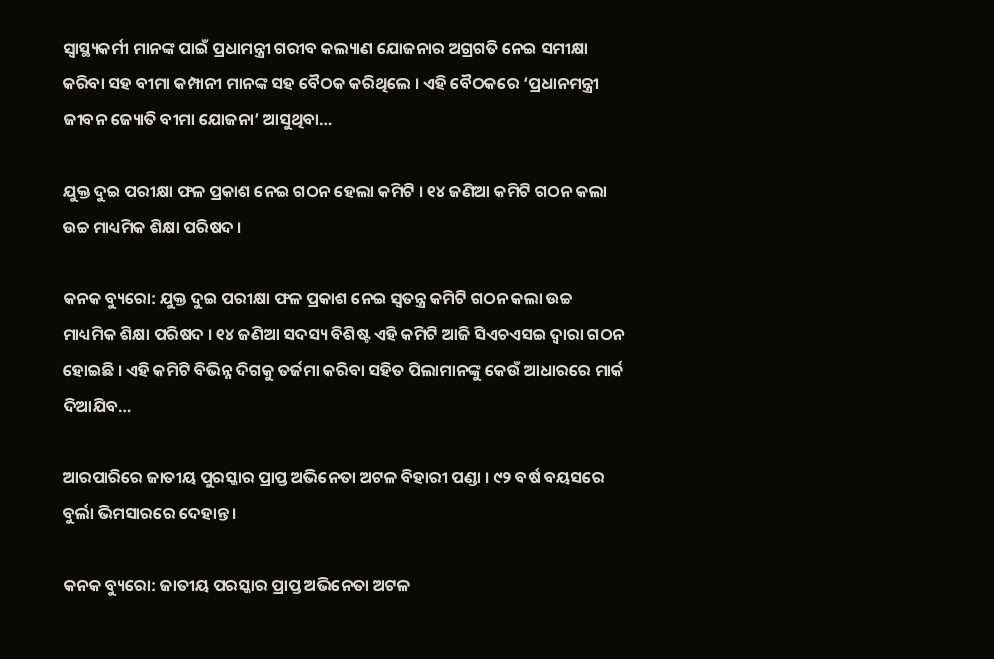ସ୍ୱାସ୍ଥ୍ୟକର୍ମୀ ମାନଙ୍କ ପାଇଁ ପ୍ରଧାମନ୍ତ୍ରୀ ଗରୀବ କଲ୍ୟାଣ ଯୋଜନାର ଅଗ୍ରଗତି ନେଇ ସମୀକ୍ଷା କରିବା ସହ ବୀମା କମ୍ପାନୀ ମାନଙ୍କ ସହ ବୈଠକ କରିଥିଲେ । ଏହି ବୈଠକରେ ‘ପ୍ରଧାନମନ୍ତ୍ରୀ ଜୀବନ ଜ୍ୟୋତି ବୀମା ଯୋଜନା’ ଆସୁଥିବା…

ଯୁକ୍ତ ଦୁଇ ପରୀକ୍ଷା ଫଳ ପ୍ରକାଶ ନେଇ ଗଠନ ହେଲା କମିଟି । ୧୪ ଜଣିଆ କମିଟି ଗଠନ କଲା ଉଚ୍ଚ ମାଧ୍ୟମିକ ଶିକ୍ଷା ପରିଷଦ ।

କନକ ବ୍ୟୁରୋ: ଯୁକ୍ତ ଦୁଇ ପରୀକ୍ଷା ଫଳ ପ୍ରକାଶ ନେଇ ସ୍ୱତନ୍ତ୍ର କମିଟି ଗଠନ କଲା ଉଚ୍ଚ ମାଧ୍ୟମିକ ଶିକ୍ଷା ପରିଷଦ । ୧୪ ଜଣିଆ ସଦସ୍ୟ ବିଶିଷ୍ଟ ଏହି କମିଟି ଆଜି ସିଏଚଏସଇ ଦ୍ୱାରା ଗଠନ ହୋଇଛି । ଏହି କମିଟି ବିଭିନ୍ନ ଦିଗକୁ ତର୍ଜମା କରିବା ସହିତ ପିଲାମାନଙ୍କୁ କେଉଁ ଆଧାରରେ ମାର୍କ ଦିଆଯିବ…

ଆରପାରିରେ ଜାତୀୟ ପୁରସ୍କାର ପ୍ରାପ୍ତ ଅଭିନେତା ଅଟଳ ବିହାରୀ ପଣ୍ଡା । ୯୨ ବର୍ଷ ବୟସରେ ବୁର୍ଲା ଭିମସାରରେ ଦେହାନ୍ତ ।

କନକ ବ୍ୟୁରୋ: ଜାତୀୟ ପରସ୍କାର ପ୍ରାପ୍ତ ଅଭିନେତା ଅଟଳ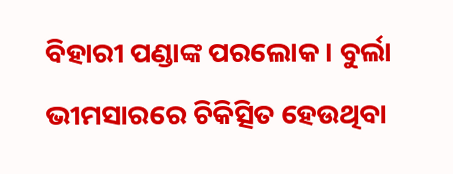ବିହାରୀ ପଣ୍ଡାଙ୍କ ପରଲୋକ । ବୁର୍ଲା ଭୀମସାରରେ ଚିକିତ୍ସିତ ହେଉଥିବା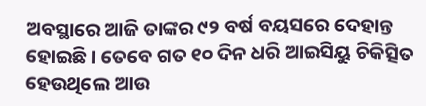ଅବସ୍ଥାରେ ଆଜି ତାଙ୍କର ୯୨ ବର୍ଷ ବୟସରେ ଦେହାନ୍ତ ହୋଇଛି । ତେବେ ଗତ ୧୦ ଦିନ ଧରି ଆଇସିୟୁ ଚିକିତ୍ସିତ ହେଉଥିଲେ ଆଉ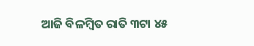ଆଜି ବିଳମ୍ବିତ ରାତି ୩ଟା ୪୫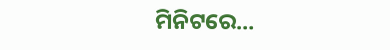ମିନିଟରେ…